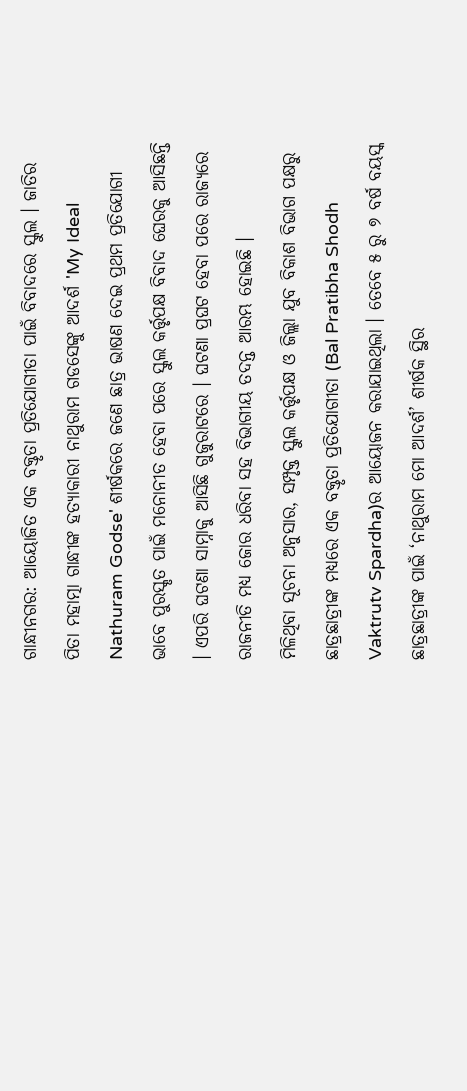ଗାନ୍ଧୀନଗର: ଆୟୋଜିତ ଏକ ବକ୍ତୃତା ପ୍ରତିଯୋଗୀତା ପାଇଁ ବିବାଦରେ ସ୍କୁଲ । ଜାତିର ପିତା ମହାତ୍ମା ଗାନ୍ଧୀଙ୍କ ହତ୍ୟାକାରୀ ନାଥୁରାମ ଗଡସେଙ୍କୁ ଆଦର୍ଶ 'My Ideal Nathuram Godse' ଶୀର୍ଷକରେ ଜଣେ ଛାତ୍ର ଭାଷଣ ଦେଇ ପ୍ରଥମ ପ୍ରତିଯୋଗୀ ଭାବେ ପୁରସ୍କୃତ ପାଇଁ ମନୋନୀତ ହେବା ପରେ ସ୍କୁଲ କର୍ତ୍ତୃପକ୍ଷ ବିବାଦ ଘେରକୁ ଆସିଛନ୍ତି । ଏପରି ଘଟଣା ସାମ୍ନାକୁ ଆସିଛି ଗୁଜୁରାଟରେ । ଘଟଣା ପ୍ରଘଟ ହେବା ପରେ ରାଜ୍ୟରେ ରାଜନୀତି ମଧ୍ୟ ଜୋର ଧରିବା ସହ ବିଭାଗୀୟ ତଦନ୍ତ ଆରମ୍ଭ ହୋଇଛି ।
ମିଳିଥିବା ସୂଚନା ଅନୁସାର, ସମ୍ପୃକ୍ତ ସ୍କୁଲ କର୍ତ୍ତୃପକ୍ଷ ଓ ଜିଲ୍ଲା ଯୁବ ବିକାଶ ବିଭାଗ ପକ୍ଷରୁ ଛାତ୍ରଛାତ୍ରୀଙ୍କ ମଧ୍ୟରେ ଏକ ବକ୍ତୃତା ପ୍ରତିଯୋଗୀତା (Bal Pratibha Shodh Vaktrutv Spardha)ର ଆୟୋଜନ କରାଯାଇଥିଲା । ତେବେ ୫ ରୁ ୭ ବର୍ଷ ବୟସ୍କ ଛାତ୍ରଛାତ୍ରୀଙ୍କ ପାଇଁ ‘ନାଥୁରାମ ମୋ ଆଦର୍ଶ’ ଶୀର୍ଷକ ସ୍ଥିର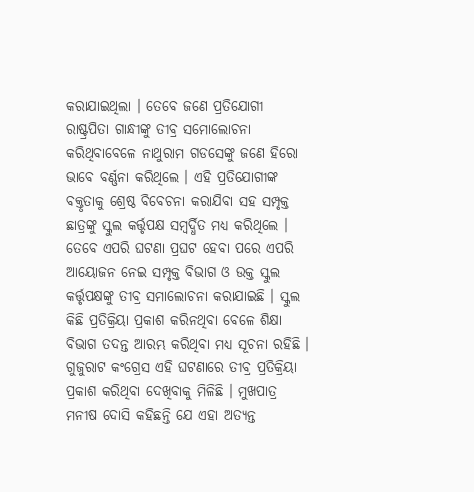କରାଯାଇଥିଲା । ତେବେ ଜଣେ ପ୍ରତିଯୋଗୀ ରାଷ୍ଟ୍ରପିତା ଗାନ୍ଧୀଙ୍କୁ ତୀବ୍ର ସମୋଲୋଚନା କରିଥିବାବେଳେ ନାଥୁରାମ ଗଡସେଙ୍କୁ ଜଣେ ହିରୋ ଭାବେ ବର୍ଣ୍ଣନା କରିଥିଲେ । ଏହି ପ୍ରତିଯୋଗୀଙ୍କ ବକ୍ତୃତାକୁ ଶ୍ରେଷ୍ଠ ବିବେଚନା କରାଯିବା ସହ ସମ୍ପୃକ୍ତ ଛାତ୍ରଙ୍କୁ ସ୍କୁଲ କର୍ତ୍ତୃପକ୍ଷ ସମ୍ବର୍ଦ୍ଧିତ ମଧ୍ୟ କରିଥିଲେ ।
ତେବେ ଏପରି ଘଟଣା ପ୍ରଘଟ ହେବା ପରେ ଏପରି ଆୟୋଜନ ନେଇ ସମ୍ପୃକ୍ତ ବିଭାଗ ଓ ଉକ୍ତ ସ୍କୁଲ କର୍ତ୍ତୃପକ୍ଷଙ୍କୁ ତୀବ୍ର ସମାଲୋଚନା କରାଯାଇଛି । ସ୍କୁଲ କିଛି ପ୍ରତିକ୍ରିୟା ପ୍ରକାଶ କରିନଥିବା ବେଳେ ଶିକ୍ଷା ବିଭାଗ ତଦନ୍ତ ଆରମ୍ଭ କରିଥିବା ମଧ୍ୟ ସୂଚନା ରହିଛି ।
ଗୁଜୁରାଟ କଂଗ୍ରେସ ଏହି ଘଟଣାରେ ତୀବ୍ର ପ୍ରତିକ୍ରିୟା ପ୍ରକାଶ କରିଥିବା ଦେଖିବାକୁ ମିଳିଛି । ମୁଖପାତ୍ର ମନୀଷ ଦୋସି କହିଛନ୍ତି ଯେ ଏହା ଅତ୍ୟନ୍ତ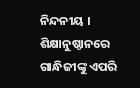ନିନ୍ଦନୀୟ । ଶିକ୍ଷାନୁଷ୍ଠାନରେ ଗାନ୍ଧିଜୀଙ୍କୁ ଏପରି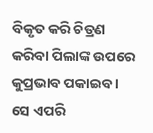ବିକୃତ କରି ଚିତ୍ରଣ କରିବା ପିଲାଙ୍କ ଉପରେ କୁପ୍ରଭାବ ପକାଇବ । ସେ ଏପରି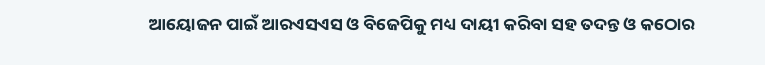ଆୟୋଜନ ପାଇଁ ଆରଏସଏସ ଓ ବିଜେପିକୁ ମଧ୍ୟ ଦାୟୀ କରିବା ସହ ତଦନ୍ତ ଓ କଠୋର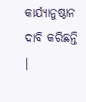କାର୍ଯ୍ୟାନୁଷ୍ଠାନ ଦାବି କରିଛନ୍ତି ।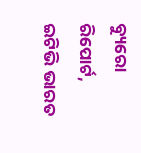ବ୍ୟୁରୋ ରିପୋର୍ଟ, ଇଟିଭି ଭାରତ